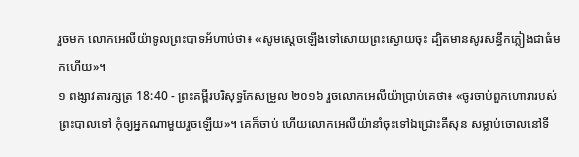រួចមក លោកអេលីយ៉ាទូលព្រះបាទអ័ហាប់ថា៖ «សូមស្តេចឡើងទៅសោយព្រះស្ងោយចុះ ដ្បិតមានសូរសន្ធឹកភ្លៀងជាធំមកហើយ»។
១ ពង្សាវតារក្សត្រ 18:40 - ព្រះគម្ពីរបរិសុទ្ធកែសម្រួល ២០១៦ រួចលោកអេលីយ៉ាប្រាប់គេថា៖ «ចូរចាប់ពួកហោរារបស់ព្រះបាលទៅ កុំឲ្យអ្នកណាមួយរួចឡើយ»។ គេក៏ចាប់ ហើយលោកអេលីយ៉ានាំចុះទៅឯជ្រោះគីសុន សម្លាប់ចោលនៅទី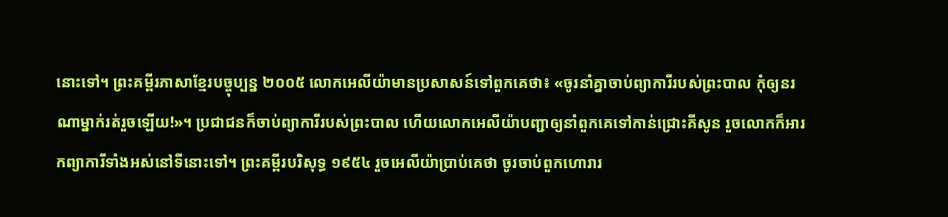នោះទៅ។ ព្រះគម្ពីរភាសាខ្មែរបច្ចុប្បន្ន ២០០៥ លោកអេលីយ៉ាមានប្រសាសន៍ទៅពួកគេថា៖ «ចូរនាំគ្នាចាប់ព្យាការីរបស់ព្រះបាល កុំឲ្យនរណាម្នាក់រត់រួចឡើយ!»។ ប្រជាជនក៏ចាប់ព្យាការីរបស់ព្រះបាល ហើយលោកអេលីយ៉ាបញ្ជាឲ្យនាំពួកគេទៅកាន់ជ្រោះគីសូន រួចលោកក៏អារកព្យាការីទាំងអស់នៅទីនោះទៅ។ ព្រះគម្ពីរបរិសុទ្ធ ១៩៥៤ រួចអេលីយ៉ាប្រាប់គេថា ចូរចាប់ពួកហោរារ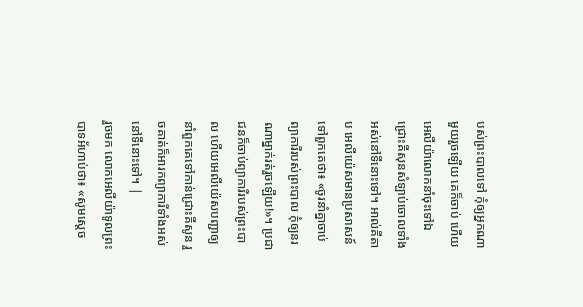បស់ព្រះបាលទៅ កុំឲ្យអ្នកណាមួយរួចឡើយ គេក៏ចាប់ ហើយអេលីយ៉ាលោកនាំចុះទៅឯជ្រោះគីសុនសំឡាប់ចោលទាំងអស់នៅទីនោះទៅ។ អាល់គីតាប អេលីយ៉េសមានប្រសាសន៍ទៅពួកគេថា៖ «ចូរនាំគ្នាចាប់ព្យាការីរបស់ព្រះបាល កុំឲ្យនរណាម្នាក់រត់រួចឡើយ!»។ ប្រជាជនក៏ចាប់ព្យាការីរបស់ព្រះបាល ហើយអេលីយ៉េសបញ្ជាឲ្យនាំពួកគេទៅកាន់ជ្រោះគីសូន រួចគាត់ក៏អារកព្យាការីទាំងអស់នៅទីនោះទៅ។ |
រួចមក លោកអេលីយ៉ាទូលព្រះបាទអ័ហាប់ថា៖ «សូមស្តេច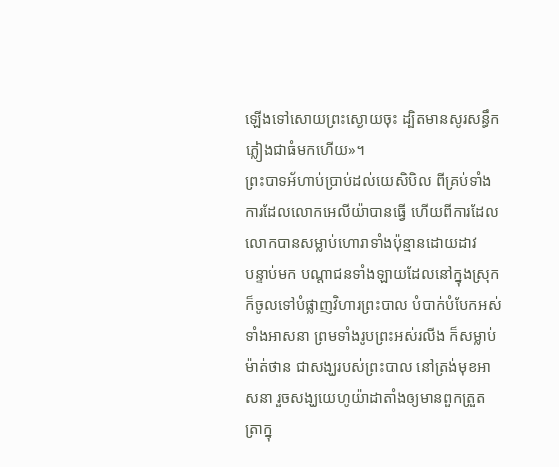ឡើងទៅសោយព្រះស្ងោយចុះ ដ្បិតមានសូរសន្ធឹកភ្លៀងជាធំមកហើយ»។
ព្រះបាទអ័ហាប់ប្រាប់ដល់យេសិបិល ពីគ្រប់ទាំងការដែលលោកអេលីយ៉ាបានធ្វើ ហើយពីការដែលលោកបានសម្លាប់ហោរាទាំងប៉ុន្មានដោយដាវ
បន្ទាប់មក បណ្ដាជនទាំងឡាយដែលនៅក្នុងស្រុក ក៏ចូលទៅបំផ្លាញវិហារព្រះបាល បំបាក់បំបែកអស់ទាំងអាសនា ព្រមទាំងរូបព្រះអស់រលីង ក៏សម្លាប់ម៉ាត់ថាន ជាសង្ឃរបស់ព្រះបាល នៅត្រង់មុខអាសនា រួចសង្ឃយេហូយ៉ាដាតាំងឲ្យមានពួកត្រួតត្រាក្នុ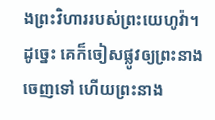ងព្រះវិហាររបស់ព្រះយេហូវ៉ា។
ដូច្នេះ គេក៏ចៀសផ្លូវឲ្យព្រះនាងចេញទៅ ហើយព្រះនាង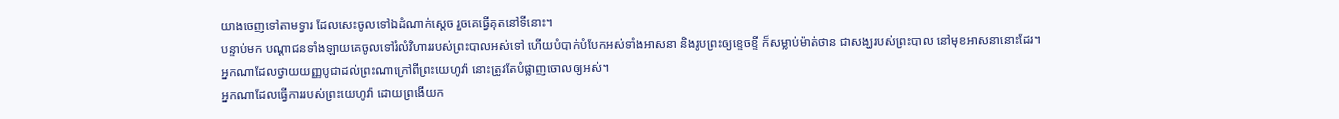យាងចេញទៅតាមទ្វារ ដែលសេះចូលទៅឯដំណាក់ស្តេច រួចគេធ្វើគុតនៅទីនោះ។
បន្ទាប់មក បណ្ដាជនទាំងឡាយគេចូលទៅរំលំវិហាររបស់ព្រះបាលអស់ទៅ ហើយបំបាក់បំបែកអស់ទាំងអាសនា និងរូបព្រះឲ្យខ្ទេចខ្ទី ក៏សម្លាប់ម៉ាត់ថាន ជាសង្ឃរបស់ព្រះបាល នៅមុខអាសនានោះដែរ។
អ្នកណាដែលថ្វាយយញ្ញបូជាដល់ព្រះណាក្រៅពីព្រះយេហូវ៉ា នោះត្រូវតែបំផ្លាញចោលឲ្យអស់។
អ្នកណាដែលធ្វើការរបស់ព្រះយេហូវ៉ា ដោយព្រងើយក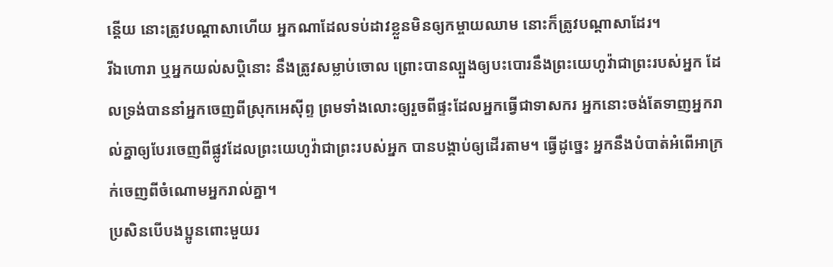ន្តើយ នោះត្រូវបណ្ដាសាហើយ អ្នកណាដែលទប់ដាវខ្លួនមិនឲ្យកម្ចាយឈាម នោះក៏ត្រូវបណ្ដាសាដែរ។
រីឯហោរា ឬអ្នកយល់សប្តិនោះ នឹងត្រូវសម្លាប់ចោល ព្រោះបានល្បួងឲ្យបះបោរនឹងព្រះយេហូវ៉ាជាព្រះរបស់អ្នក ដែលទ្រង់បាននាំអ្នកចេញពីស្រុកអេស៊ីព្ទ ព្រមទាំងលោះឲ្យរួចពីផ្ទះដែលអ្នកធ្វើជាទាសករ អ្នកនោះចង់តែទាញអ្នករាល់គ្នាឲ្យបែរចេញពីផ្លូវដែលព្រះយេហូវ៉ាជាព្រះរបស់អ្នក បានបង្គាប់ឲ្យដើរតាម។ ធ្វើដូច្នេះ អ្នកនឹងបំបាត់អំពើអាក្រក់ចេញពីចំណោមអ្នករាល់គ្នា។
ប្រសិនបើបងប្អូនពោះមួយរ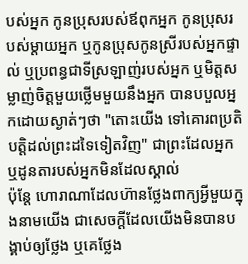បស់អ្នក កូនប្រុសរបស់ឪពុកអ្នក កូនប្រុសរបស់ម្ដាយអ្នក ឬកូនប្រុសកូនស្រីរបស់អ្នកផ្ទាល់ ឬប្រពន្ធជាទីស្រឡាញ់របស់អ្នក ឬមិត្តសម្លាញ់ចិត្តមួយថ្លើមមួយនឹងអ្នក បានបបួលអ្នកដោយស្ងាត់ៗថា "តោះយើង ទៅគោរពប្រតិបត្តិដល់ព្រះដទៃទៀតវិញ" ជាព្រះដែលអ្នក ឬដូនតារបស់អ្នកមិនដែលស្គាល់
ប៉ុន្តែ ហោរាណាដែលហ៊ានថ្លែងពាក្យអ្វីមួយក្នុងនាមយើង ជាសេចក្ដីដែលយើងមិនបានបង្គាប់ឲ្យថ្លែង ឬគេថ្លែង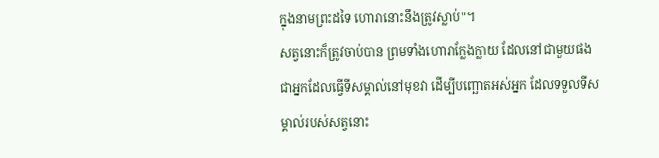ក្នុងនាមព្រះដទៃ ហោរានោះនឹងត្រូវស្លាប់"។
សត្វនោះក៏ត្រូវចាប់បាន ព្រមទាំងហោរាក្លែងក្លាយ ដែលនៅជាមួយផង ជាអ្នកដែលធ្វើទីសម្គាល់នៅមុខវា ដើម្បីបញ្ឆោតអស់អ្នក ដែលទទួលទីសម្គាល់របស់សត្វនោះ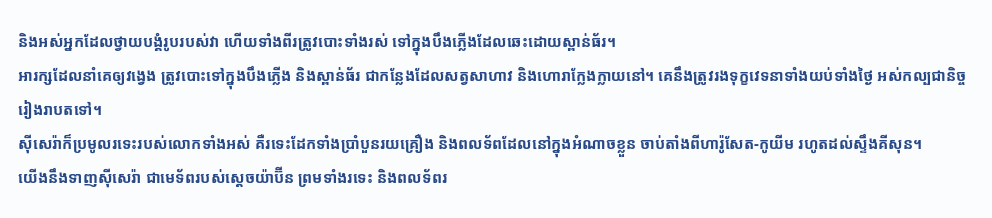និងអស់អ្នកដែលថ្វាយបង្គំរូបរបស់វា ហើយទាំងពីរត្រូវបោះទាំងរស់ ទៅក្នុងបឹងភ្លើងដែលឆេះដោយស្ពាន់ធ័រ។
អារក្សដែលនាំគេឲ្យវង្វេង ត្រូវបោះទៅក្នុងបឹងភ្លើង និងស្ពាន់ធ័រ ជាកន្លែងដែលសត្វសាហាវ និងហោរាក្លែងក្លាយនៅ។ គេនឹងត្រូវរងទុក្ខវេទនាទាំងយប់ទាំងថ្ងៃ អស់កល្បជានិច្ចរៀងរាបតទៅ។
ស៊ីសេរ៉ាក៏ប្រមូលរទេះរបស់លោកទាំងអស់ គឺរទេះដែកទាំងប្រាំបួនរយគ្រឿង និងពលទ័ពដែលនៅក្នុងអំណាចខ្លួន ចាប់តាំងពីហារ៉ូសែត-កូយីម រហូតដល់ស្ទឹងគីសុន។
យើងនឹងទាញស៊ីសេរ៉ា ជាមេទ័ពរបស់ស្តេចយ៉ាប៊ីន ព្រមទាំងរទេះ និងពលទ័ពរ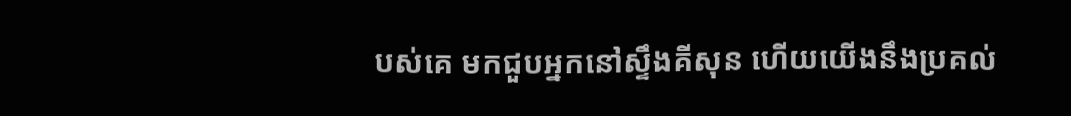បស់គេ មកជួបអ្នកនៅស្ទឹងគីសុន ហើយយើងនឹងប្រគល់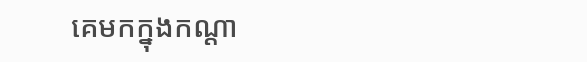គេមកក្នុងកណ្ដា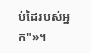ប់ដៃរបស់អ្នក"»។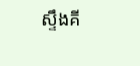ស្ទឹងគី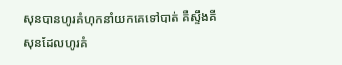សុនបានហូរគំហុកនាំយកគេទៅបាត់ គឺស្ទឹងគីសុនដែលហូរគំ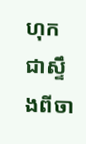ហុក ជាស្ទឹងពីចា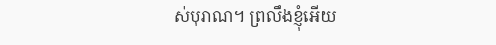ស់បុរាណ។ ព្រលឹងខ្ញុំអើយ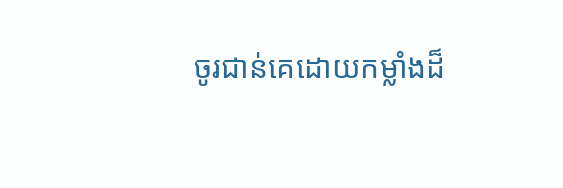ចូរជាន់គេដោយកម្លាំងដ៏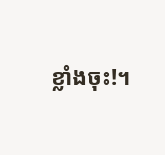ខ្លាំងចុះ!។